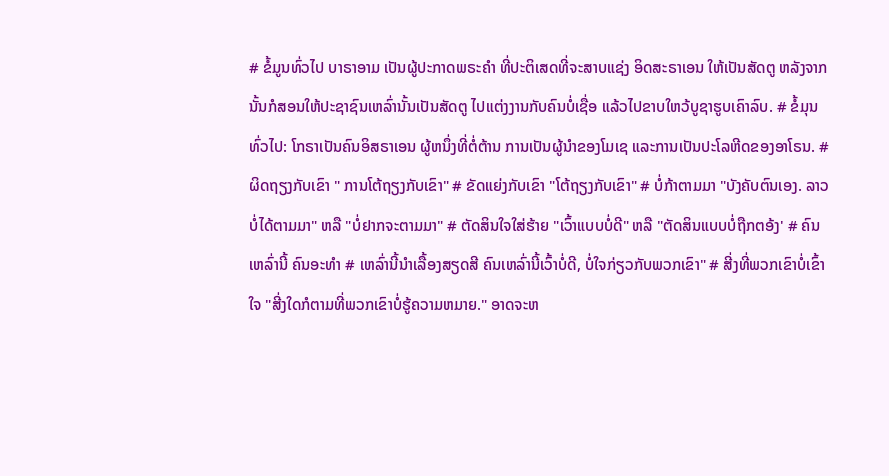# ຂໍ້ມູນທົ່ວໄປ ບາຣາອາມ ເປັນຜູ້ປະກາດພຣະຄຳ ທີ່ປະຕິເສດທີ່ຈະສາບແຊ່ງ ອິດສະຣາເອນ ໃຫ້ເປັນສັດຕູ ຫລັງຈາກນັ້ນກໍສອນໃຫ້ປະຊາຊົນເຫລົ່ານັ້ນເປັນສັດຕູ ໄປແຕ່ງງານກັບຄົນບໍ່ເຊື່ອ ແລ້ວໄປຂາບໃຫວ້ບູຊາຮູບເຄົາລົບ. # ຂໍ້ມຸນທົ່ວໄປ: ໂກຣາເປັນຄົນອິສຣາເອນ ຜູ້ຫນຶ່ງທີ່ຕໍ່ຕ້ານ ການເປັນຜູ້ນຳຂອງໂມເຊ ແລະການເປັນປະໂລຫີດຂອງອາໂຣນ. # ຜິດຖຽງກັບເຂົາ " ການໂຕ້ຖຽງກັບເຂົາ" # ຂັດແຍ່ງກັບເຂົາ "ໂຕ້ຖຽງກັບເຂົາ" # ບໍ່ກ້າຕາມມາ "ບັງຄັບຕົນເອງ. ລາວບໍ່ໄດ້ຕາມມາ" ຫລື "ບໍ່ຢາກຈະຕາມມາ" # ຕັດສິນໃຈໃສ່ຮ້າຍ "ເວົ້າແບບບໍ່ດີ" ຫລື "ຕັດສິນແບບບໍ່ຖືກຕອ້ງ' # ຄົນເຫລົ່ານີ້ ຄົນອະທຳ # ເຫລົ່ານີ້ນຳເລື້ອງສຽດສີ ຄົນເຫລົ່ານີ້ເວົ້າບໍ່ດີ, ບໍ່ໃຈກ່ຽວກັບພວກເຂົາ" # ສີ່ງທີ່ພວກເຂົາບໍ່ເຂົ້າໃຈ "ສີ່ງໃດກໍຕາມທີ່ພວກເຂົາບໍ່ຮູ້ຄວາມຫມາຍ." ອາດຈະຫ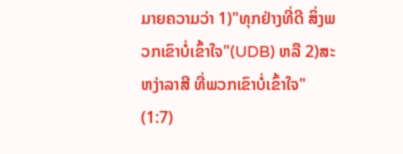ມາຍຄວາມວ່າ 1)"ທຸກຢ່າງທີ່ດີ ສິ່ງພວກເຂົາບໍ່ເຂົ້າໃຈ"(UDB) ຫລື 2)ສະຫງ່າລາສີ ທີ່ພວກເຂົາບໍ່ເຂົ້າໃຈ" (1:7)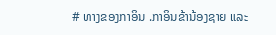# ທາງຂອງກາອິນ .ກາອິນຂ້ານ້ອງຊາຍ ແລະ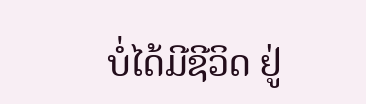ບໍ່ໄດ້ມີຊີວິດ ຢູ່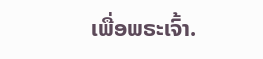ເພື່ອພຣະເຈົ້າ.